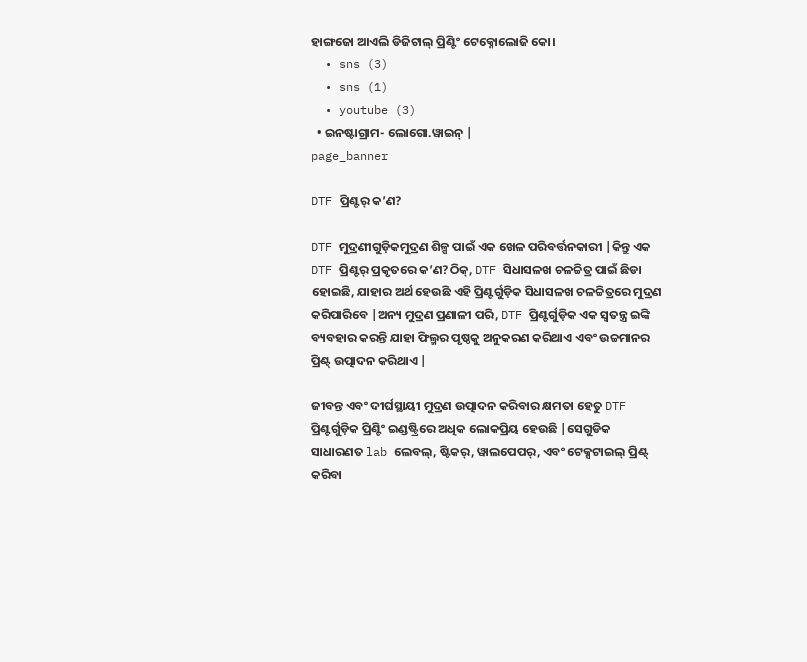ହାଙ୍ଗଜୋ ଆଏଲି ଡିଜିଟାଲ୍ ପ୍ରିଣ୍ଟିଂ ଟେକ୍ନୋଲୋଜି କୋ।
  • sns (3)
  • sns (1)
  • youtube (3)
  • ଇନଷ୍ଟାଗ୍ରାମ- ଲୋଗୋ.ୱାଇନ୍ |
page_banner

DTF ପ୍ରିଣ୍ଟର୍ କ’ଣ?

DTF ମୁଦ୍ରଣୀଗୁଡ଼ିକମୁଦ୍ରଣ ଶିଳ୍ପ ପାଇଁ ଏକ ଖେଳ ପରିବର୍ତ୍ତନକାରୀ |କିନ୍ତୁ ଏକ DTF ପ୍ରିଣ୍ଟର୍ ପ୍ରକୃତରେ କ’ଣ?ଠିକ୍, DTF ସିଧାସଳଖ ଚଳଚ୍ଚିତ୍ର ପାଇଁ ଛିଡା ହୋଇଛି, ଯାହାର ଅର୍ଥ ହେଉଛି ଏହି ପ୍ରିଣ୍ଟର୍ଗୁଡ଼ିକ ସିଧାସଳଖ ଚଳଚ୍ଚିତ୍ରରେ ମୁଦ୍ରଣ କରିପାରିବେ |ଅନ୍ୟ ମୁଦ୍ରଣ ପ୍ରଣାଳୀ ପରି, DTF ପ୍ରିଣ୍ଟର୍ଗୁଡ଼ିକ ଏକ ସ୍ୱତନ୍ତ୍ର ଇଙ୍କି ବ୍ୟବହାର କରନ୍ତି ଯାହା ଫିଲ୍ମର ପୃଷ୍ଠକୁ ଅନୁକରଣ କରିଥାଏ ଏବଂ ଉଚ୍ଚମାନର ପ୍ରିଣ୍ଟ୍ ଉତ୍ପାଦନ କରିଥାଏ |

ଜୀବନ୍ତ ଏବଂ ଦୀର୍ଘସ୍ଥାୟୀ ମୁଦ୍ରଣ ଉତ୍ପାଦନ କରିବାର କ୍ଷମତା ହେତୁ DTF ପ୍ରିଣ୍ଟର୍ଗୁଡ଼ିକ ପ୍ରିଣ୍ଟିଂ ଇଣ୍ଡଷ୍ଟ୍ରିରେ ଅଧିକ ଲୋକପ୍ରିୟ ହେଉଛି |ସେଗୁଡିକ ସାଧାରଣତ lab ଲେବଲ୍, ଷ୍ଟିକର୍, ୱାଲପେପର୍, ଏବଂ ଟେକ୍ସଟାଇଲ୍ ପ୍ରିଣ୍ଟ୍ କରିବା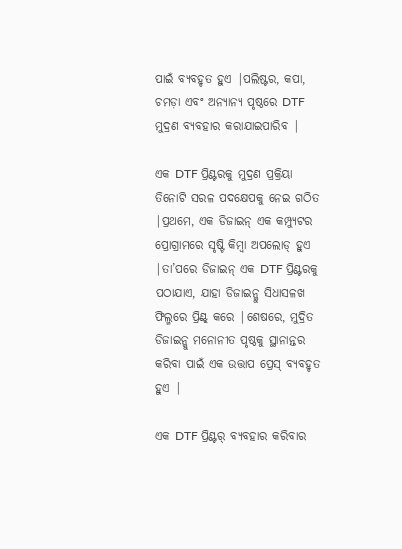ପାଇଁ ବ୍ୟବହୃତ ହୁଏ |ପଲିଷ୍ଟର, କପା, ଚମଡ଼ା ଏବଂ ଅନ୍ୟାନ୍ୟ ପୃଷ୍ଠରେ DTF ମୁଦ୍ରଣ ବ୍ୟବହାର କରାଯାଇପାରିବ |

ଏକ DTF ପ୍ରିଣ୍ଟରକୁ ମୁଦ୍ରଣ ପ୍ରକ୍ରିୟା ତିନୋଟି ସରଳ ପଦକ୍ଷେପକୁ ନେଇ ଗଠିତ |ପ୍ରଥମେ, ଏକ ଡିଜାଇନ୍ ଏକ କମ୍ପ୍ୟୁଟର ପ୍ରୋଗ୍ରାମରେ ସୃଷ୍ଟି କିମ୍ବା ଅପଲୋଡ୍ ହୁଏ |ତା’ପରେ ଡିଜାଇନ୍ ଏକ DTF ପ୍ରିଣ୍ଟରକୁ ପଠାଯାଏ, ଯାହା ଡିଜାଇନ୍କୁ ସିଧାସଳଖ ଫିଲ୍ମରେ ପ୍ରିଣ୍ଟ୍ କରେ |ଶେଷରେ, ମୁଦ୍ରିତ ଡିଜାଇନ୍କୁ ମନୋନୀତ ପୃଷ୍ଠକୁ ସ୍ଥାନାନ୍ତର କରିବା ପାଇଁ ଏକ ଉତ୍ତାପ ପ୍ରେସ୍ ବ୍ୟବହୃତ ହୁଏ |

ଏକ DTF ପ୍ରିଣ୍ଟର୍ ବ୍ୟବହାର କରିବାର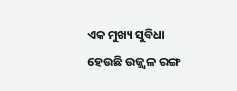ଏକ ମୁଖ୍ୟ ସୁବିଧା ହେଉଛି ଉଜ୍ଜ୍ୱଳ ରଙ୍ଗ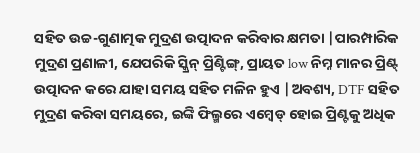ସହିତ ଉଚ୍ଚ-ଗୁଣାତ୍ମକ ମୁଦ୍ରଣ ଉତ୍ପାଦନ କରିବାର କ୍ଷମତା |ପାରମ୍ପାରିକ ମୁଦ୍ରଣ ପ୍ରଣାଳୀ, ଯେପରିକି ସ୍କ୍ରିନ୍ ପ୍ରିଣ୍ଟିଙ୍ଗ୍, ପ୍ରାୟତ low ନିମ୍ନ ମାନର ପ୍ରିଣ୍ଟ୍ ଉତ୍ପାଦନ କରେ ଯାହା ସମୟ ସହିତ ମଳିନ ହୁଏ |ଅବଶ୍ୟ, DTF ସହିତ ମୁଦ୍ରଣ କରିବା ସମୟରେ, ଇଙ୍କି ଫିଲ୍ମରେ ଏମ୍ବେଡ୍ ହୋଇ ପ୍ରିଣ୍ଟକୁ ଅଧିକ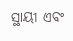ସ୍ଥାୟୀ ଏବଂ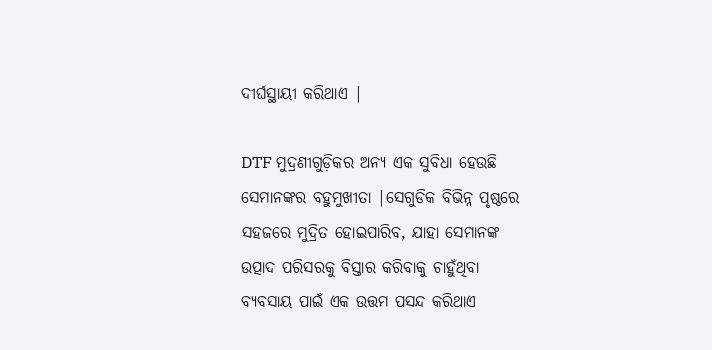ଦୀର୍ଘସ୍ଥାୟୀ କରିଥାଏ |

DTF ମୁଦ୍ରଣୀଗୁଡ଼ିକର ଅନ୍ୟ ଏକ ସୁବିଧା ହେଉଛି ସେମାନଙ୍କର ବହୁମୁଖୀତା |ସେଗୁଡିକ ବିଭିନ୍ନ ପୃଷ୍ଠରେ ସହଜରେ ମୁଦ୍ରିତ ହୋଇପାରିବ, ଯାହା ସେମାନଙ୍କ ଉତ୍ପାଦ ପରିସରକୁ ବିସ୍ତାର କରିବାକୁ ଚାହୁଁଥିବା ବ୍ୟବସାୟ ପାଇଁ ଏକ ଉତ୍ତମ ପସନ୍ଦ କରିଥାଏ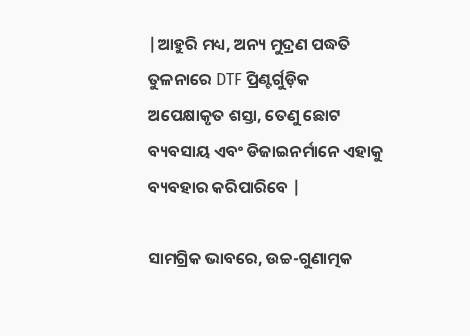|ଆହୁରି ମଧ୍ୟ, ଅନ୍ୟ ମୁଦ୍ରଣ ପଦ୍ଧତି ତୁଳନାରେ DTF ପ୍ରିଣ୍ଟର୍ଗୁଡ଼ିକ ଅପେକ୍ଷାକୃତ ଶସ୍ତା, ତେଣୁ ଛୋଟ ବ୍ୟବସାୟ ଏବଂ ଡିଜାଇନର୍ମାନେ ଏହାକୁ ବ୍ୟବହାର କରିପାରିବେ |

ସାମଗ୍ରିକ ଭାବରେ, ଉଚ୍ଚ-ଗୁଣାତ୍ମକ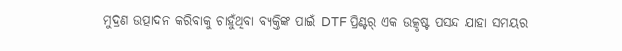ମୁଦ୍ରଣ ଉତ୍ପାଦନ କରିବାକୁ ଚାହୁଁଥିବା ବ୍ୟକ୍ତିଙ୍କ ପାଇଁ DTF ପ୍ରିଣ୍ଟର୍ ଏକ ଉତ୍କୃଷ୍ଟ ପସନ୍ଦ ଯାହା ସମୟର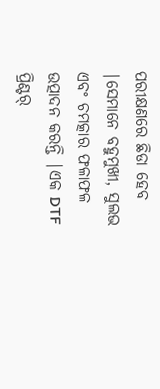ପରୀକ୍ଷଣରେ ଛିଡା ହେବ |ସେମାନେ ବହୁମୁଖୀ, ସୁଲଭ ଏବଂ ଚମତ୍କାର ଫଳାଫଳ ଉତ୍ପାଦନ କରନ୍ତି |ଏକ DTF ପ୍ରିଣ୍ଟର୍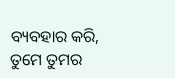ବ୍ୟବହାର କରି, ତୁମେ ତୁମର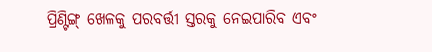ପ୍ରିଣ୍ଟିଙ୍ଗ୍ ଖେଳକୁ ପରବର୍ତ୍ତୀ ସ୍ତରକୁ ନେଇପାରିବ ଏବଂ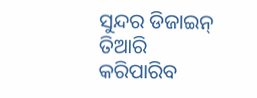ସୁନ୍ଦର ଡିଜାଇନ୍ ତିଆରି କରିପାରିବ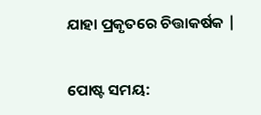ଯାହା ପ୍ରକୃତରେ ଚିତ୍ତାକର୍ଷକ |


ପୋଷ୍ଟ ସମୟ: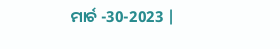ମାର୍ଚ -30-2023 |